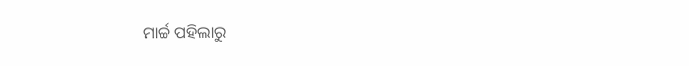ମାର୍ଚ୍ଚ ପହିଲାରୁ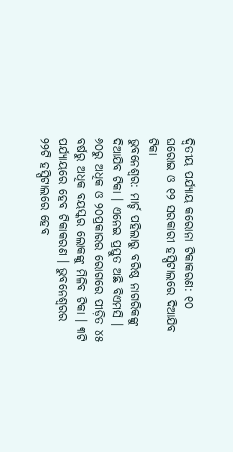ଦ୍ୱିତୀୟ ପର୍ଯ୍ୟାୟ କରୋନା ଟିକାକରଣ: ୧୦ ଘରୋଇ ଓ ୧୨ ସରକାରୀ ହସ୍ପିଟାଲରେ ଦିଆଯିବ ଟିକା
ଭୁବନେଶ୍ୱର: ମାର୍ଚ୍ଚ ପହିଲାରୁ ବରିଷ୍ଠ ନାଗରିକଙ୍କୁ ଦିଆଯିବ ଟିକା । ଏନେଇ ପ୍ରସ୍ତୁତ ଅଛି ବିଏମସି । ୬୦ରୁ ଅଧିକ ଓ ୨୦ପ୍ରକାରର ରୋଗରେ ପୀଡ଼ିତ ୪୫ ବର୍ଷରୁ ଅଧିକ ବୟସ୍କର ଲୋକଙ୍କୁ ମିଳିବ ଟିକା । ୩ଟି ପର୍ଯ୍ୟାୟରେ ହେବ ଟିକାକରଣ । ଭୁବନେଶ୍ବରର ୨୨ଟି ହସ୍ପିଟାଲରେ ହେବ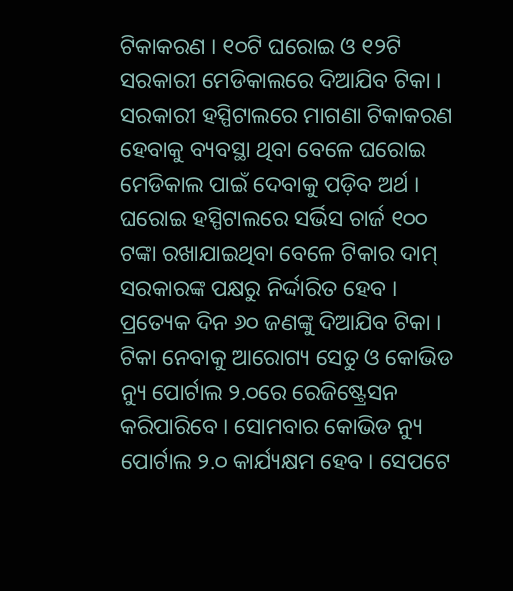ଟିକାକରଣ । ୧୦ଟି ଘରୋଇ ଓ ୧୨ଟି ସରକାରୀ ମେଡିକାଲରେ ଦିଆଯିବ ଟିକା । ସରକାରୀ ହସ୍ପିଟାଲରେ ମାଗଣା ଟିକାକରଣ ହେବାକୁ ବ୍ୟବସ୍ଥା ଥିବା ବେଳେ ଘରୋଇ ମେଡିକାଲ ପାଇଁ ଦେବାକୁ ପଡ଼ିବ ଅର୍ଥ ।
ଘରୋଇ ହସ୍ପିଟାଲରେ ସର୍ଭିସ ଚାର୍ଜ ୧୦୦ ଟଙ୍କା ରଖାଯାଇଥିବା ବେଳେ ଟିକାର ଦାମ୍ ସରକାରଙ୍କ ପକ୍ଷରୁ ନିର୍ଦ୍ଦାରିତ ହେବ । ପ୍ରତ୍ୟେକ ଦିନ ୬୦ ଜଣଙ୍କୁ ଦିଆଯିବ ଟିକା । ଟିକା ନେବାକୁ ଆରୋଗ୍ୟ ସେତୁ ଓ କୋଭିଡ ନ୍ୟୁ ପୋର୍ଟାଲ ୨.୦ରେ ରେଜିଷ୍ଟ୍ରେସନ କରିପାରିବେ । ସୋମବାର କୋଭିଡ ନ୍ୟୁ ପୋର୍ଟାଲ ୨.୦ କାର୍ଯ୍ୟକ୍ଷମ ହେବ । ସେପଟେ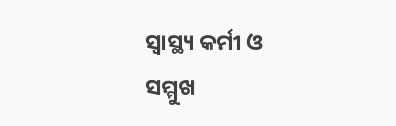ସ୍ବାସ୍ଥ୍ୟ କର୍ମୀ ଓ ସମ୍ମୁଖ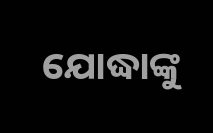ଯୋଦ୍ଧାଙ୍କୁ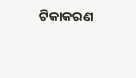ଟିକାକରଣ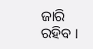ଜାରି ରହିବ ।